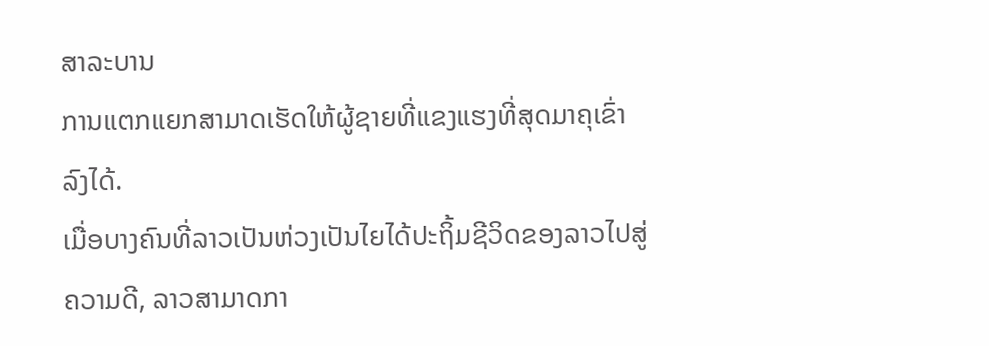ສາລະບານ
ການແຕກແຍກສາມາດເຮັດໃຫ້ຜູ້ຊາຍທີ່ແຂງແຮງທີ່ສຸດມາຄຸເຂົ່າລົງໄດ້.
ເມື່ອບາງຄົນທີ່ລາວເປັນຫ່ວງເປັນໄຍໄດ້ປະຖິ້ມຊີວິດຂອງລາວໄປສູ່ຄວາມດີ, ລາວສາມາດກາ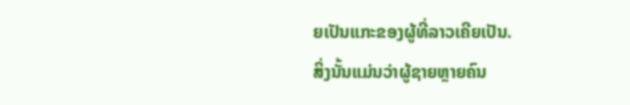ຍເປັນແກະຂອງຜູ້ທີ່ລາວເຄີຍເປັນ.
ສິ່ງນັ້ນແມ່ນວ່າຜູ້ຊາຍຫຼາຍຄົນ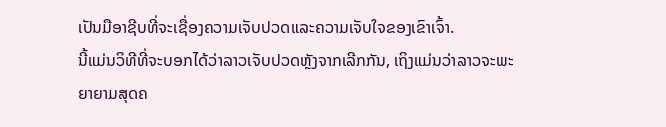ເປັນມືອາຊີບທີ່ຈະເຊື່ອງຄວາມເຈັບປວດແລະຄວາມເຈັບໃຈຂອງເຂົາເຈົ້າ.
ນີ້ແມ່ນວິທີທີ່ຈະບອກໄດ້ວ່າລາວເຈັບປວດຫຼັງຈາກເລີກກັນ, ເຖິງແມ່ນວ່າລາວຈະພະຍາຍາມສຸດຄ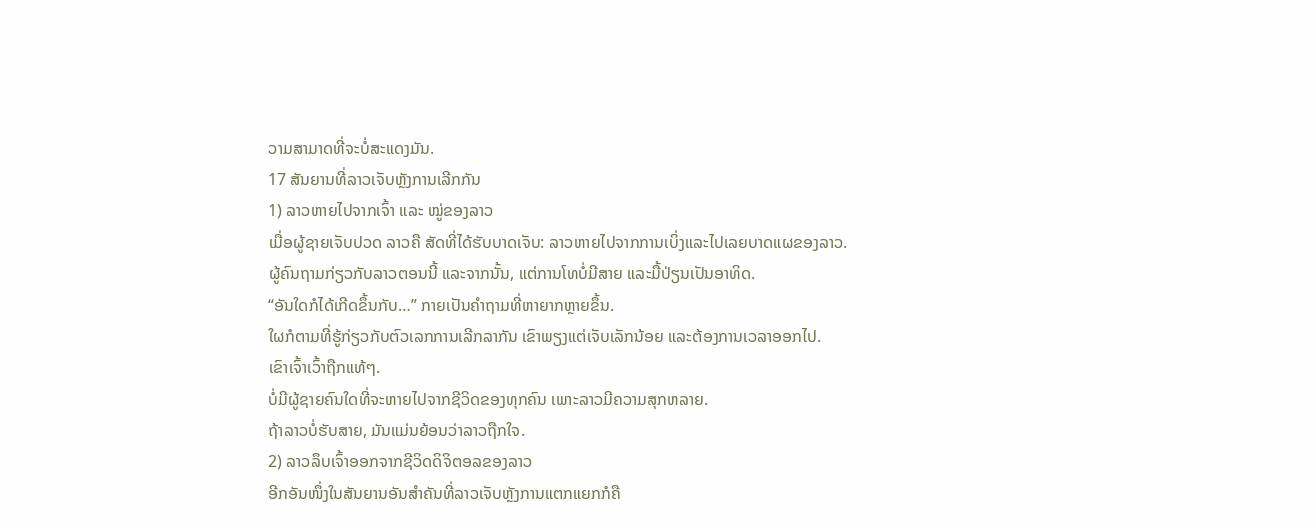ວາມສາມາດທີ່ຈະບໍ່ສະແດງມັນ.
17 ສັນຍານທີ່ລາວເຈັບຫຼັງການເລີກກັນ
1) ລາວຫາຍໄປຈາກເຈົ້າ ແລະ ໝູ່ຂອງລາວ
ເມື່ອຜູ້ຊາຍເຈັບປວດ ລາວຄື ສັດທີ່ໄດ້ຮັບບາດເຈັບ: ລາວຫາຍໄປຈາກການເບິ່ງແລະໄປເລຍບາດແຜຂອງລາວ.
ຜູ້ຄົນຖາມກ່ຽວກັບລາວຕອນນີ້ ແລະຈາກນັ້ນ, ແຕ່ການໂທບໍ່ມີສາຍ ແລະມື້ປ່ຽນເປັນອາທິດ.
“ອັນໃດກໍໄດ້ເກີດຂຶ້ນກັບ…” ກາຍເປັນຄຳຖາມທີ່ຫາຍາກຫຼາຍຂຶ້ນ.
ໃຜກໍຕາມທີ່ຮູ້ກ່ຽວກັບຕົວເລກການເລີກລາກັນ ເຂົາພຽງແຕ່ເຈັບເລັກນ້ອຍ ແລະຕ້ອງການເວລາອອກໄປ.
ເຂົາເຈົ້າເວົ້າຖືກແທ້ໆ.
ບໍ່ມີຜູ້ຊາຍຄົນໃດທີ່ຈະຫາຍໄປຈາກຊີວິດຂອງທຸກຄົນ ເພາະລາວມີຄວາມສຸກຫລາຍ.
ຖ້າລາວບໍ່ຮັບສາຍ, ມັນແມ່ນຍ້ອນວ່າລາວຖືກໃຈ.
2) ລາວລຶບເຈົ້າອອກຈາກຊີວິດດິຈິຕອລຂອງລາວ
ອີກອັນໜຶ່ງໃນສັນຍານອັນສຳຄັນທີ່ລາວເຈັບຫຼັງການແຕກແຍກກໍຄື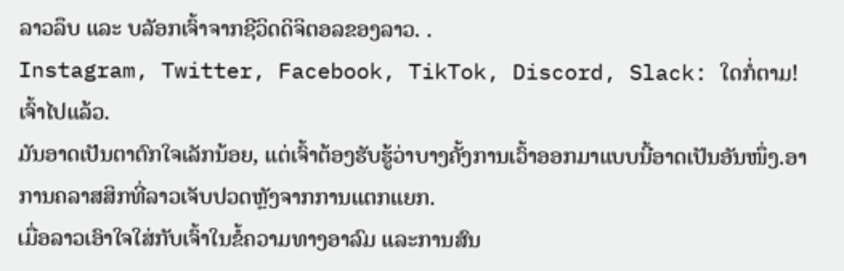ລາວລຶບ ແລະ ບລັອກເຈົ້າຈາກຊີວິດດິຈິຕອລຂອງລາວ. .
Instagram, Twitter, Facebook, TikTok, Discord, Slack: ໃດກໍ່ຕາມ!
ເຈົ້າໄປແລ້ວ.
ມັນອາດເປັນຕາຕົກໃຈເລັກນ້ອຍ, ແຕ່ເຈົ້າຕ້ອງຮັບຮູ້ວ່າບາງຄັ້ງການເວົ້າອອກມາແບບນີ້ອາດເປັນອັນໜຶ່ງ.ອາການຄລາສສິກທີ່ລາວເຈັບປວດຫຼັງຈາກການແຕກແຍກ.
ເມື່ອລາວເອົາໃຈໃສ່ກັບເຈົ້າໃນຂໍ້ຄວາມທາງອາລົມ ແລະການສົນ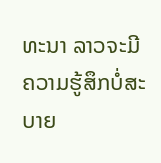ທະນາ ລາວຈະມີຄວາມຮູ້ສຶກບໍ່ສະບາຍ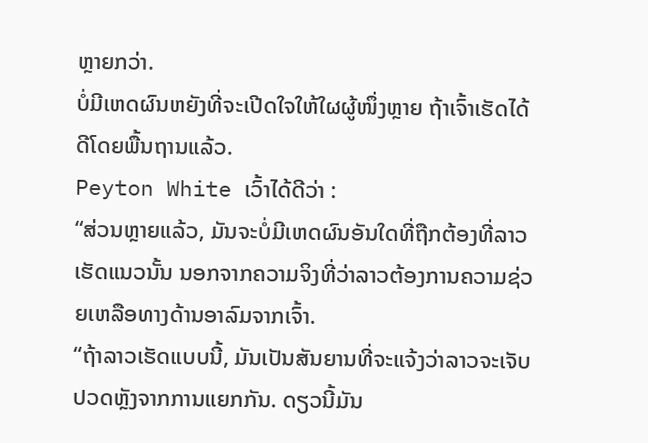ຫຼາຍກວ່າ.
ບໍ່ມີເຫດຜົນຫຍັງທີ່ຈະເປີດໃຈໃຫ້ໃຜຜູ້ໜຶ່ງຫຼາຍ ຖ້າເຈົ້າເຮັດໄດ້ດີໂດຍພື້ນຖານແລ້ວ.
Peyton White ເວົ້າໄດ້ດີວ່າ :
“ສ່ວນຫຼາຍແລ້ວ, ມັນຈະບໍ່ມີເຫດຜົນອັນໃດທີ່ຖືກຕ້ອງທີ່ລາວເຮັດແນວນັ້ນ ນອກຈາກຄວາມຈິງທີ່ວ່າລາວຕ້ອງການຄວາມຊ່ວຍເຫລືອທາງດ້ານອາລົມຈາກເຈົ້າ.
“ຖ້າລາວເຮັດແບບນີ້, ມັນເປັນສັນຍານທີ່ຈະແຈ້ງວ່າລາວຈະເຈັບປວດຫຼັງຈາກການແຍກກັນ. ດຽວນີ້ມັນ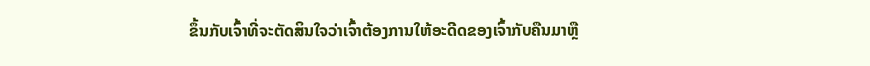ຂຶ້ນກັບເຈົ້າທີ່ຈະຕັດສິນໃຈວ່າເຈົ້າຕ້ອງການໃຫ້ອະດີດຂອງເຈົ້າກັບຄືນມາຫຼື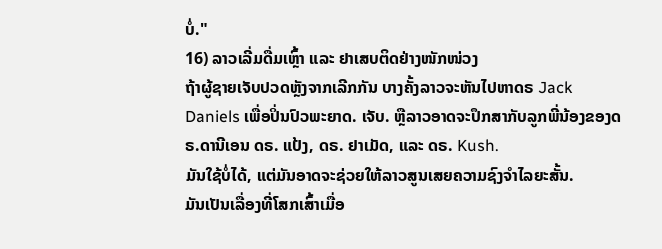ບໍ່."
16) ລາວເລີ່ມດື່ມເຫຼົ້າ ແລະ ຢາເສບຕິດຢ່າງໜັກໜ່ວງ
ຖ້າຜູ້ຊາຍເຈັບປວດຫຼັງຈາກເລີກກັນ ບາງຄັ້ງລາວຈະຫັນໄປຫາດຣ Jack Daniels ເພື່ອປິ່ນປົວພະຍາດ. ເຈັບ. ຫຼືລາວອາດຈະປຶກສາກັບລູກພີ່ນ້ອງຂອງດຣ.ດານີເອນ ດຣ. ແປ້ງ, ດຣ. ຢາເມັດ, ແລະ ດຣ. Kush.
ມັນໃຊ້ບໍ່ໄດ້, ແຕ່ມັນອາດຈະຊ່ວຍໃຫ້ລາວສູນເສຍຄວາມຊົງຈໍາໄລຍະສັ້ນ.
ມັນເປັນເລື່ອງທີ່ໂສກເສົ້າເມື່ອ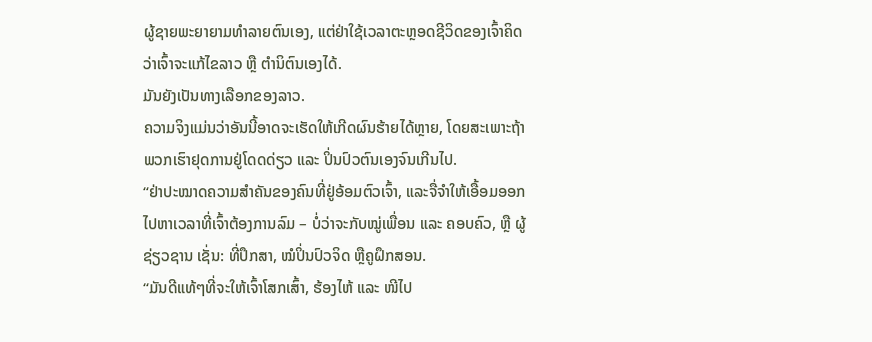ຜູ້ຊາຍພະຍາຍາມທໍາລາຍຕົນເອງ, ແຕ່ຢ່າໃຊ້ເວລາຕະຫຼອດຊີວິດຂອງເຈົ້າຄິດວ່າເຈົ້າຈະແກ້ໄຂລາວ ຫຼື ຕໍານິຕົນເອງໄດ້.
ມັນຍັງເປັນທາງເລືອກຂອງລາວ.
ຄວາມຈິງແມ່ນວ່າອັນນີ້ອາດຈະເຮັດໃຫ້ເກີດຜົນຮ້າຍໄດ້ຫຼາຍ, ໂດຍສະເພາະຖ້າພວກເຮົາຢຸດການຢູ່ໂດດດ່ຽວ ແລະ ປິ່ນປົວຕົນເອງຈົນເກີນໄປ.
“ຢ່າປະໝາດຄວາມສຳຄັນຂອງຄົນທີ່ຢູ່ອ້ອມຕົວເຈົ້າ, ແລະຈື່ຈຳໃຫ້ເອື້ອມອອກໄປຫາເວລາທີ່ເຈົ້າຕ້ອງການລົມ – ບໍ່ວ່າຈະກັບໝູ່ເພື່ອນ ແລະ ຄອບຄົວ, ຫຼື ຜູ້ຊ່ຽວຊານ ເຊັ່ນ: ທີ່ປຶກສາ, ໝໍປິ່ນປົວຈິດ ຫຼືຄູຝຶກສອນ.
“ມັນດີແທ້ໆທີ່ຈະໃຫ້ເຈົ້າໂສກເສົ້າ, ຮ້ອງໄຫ້ ແລະ ໜີໄປ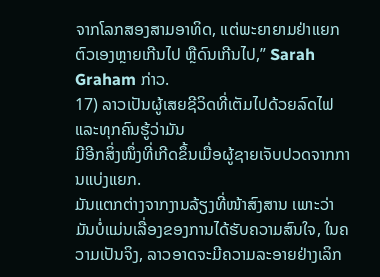ຈາກໂລກສອງສາມອາທິດ, ແຕ່ພະຍາຍາມຢ່າແຍກຕົວເອງຫຼາຍເກີນໄປ ຫຼືດົນເກີນໄປ,” Sarah Graham ກ່າວ.
17) ລາວເປັນຜູ້ເສຍຊີວິດທີ່ເຕັມໄປດ້ວຍລົດໄຟ ແລະທຸກຄົນຮູ້ວ່າມັນ
ມີອີກສິ່ງໜຶ່ງທີ່ເກີດຂຶ້ນເມື່ອຜູ້ຊາຍເຈັບປວດຈາກການແບ່ງແຍກ.
ມັນແຕກຕ່າງຈາກງານລ້ຽງທີ່ໜ້າສົງສານ ເພາະວ່າມັນບໍ່ແມ່ນເລື່ອງຂອງການໄດ້ຮັບຄວາມສົນໃຈ, ໃນຄວາມເປັນຈິງ, ລາວອາດຈະມີຄວາມລະອາຍຢ່າງເລິກ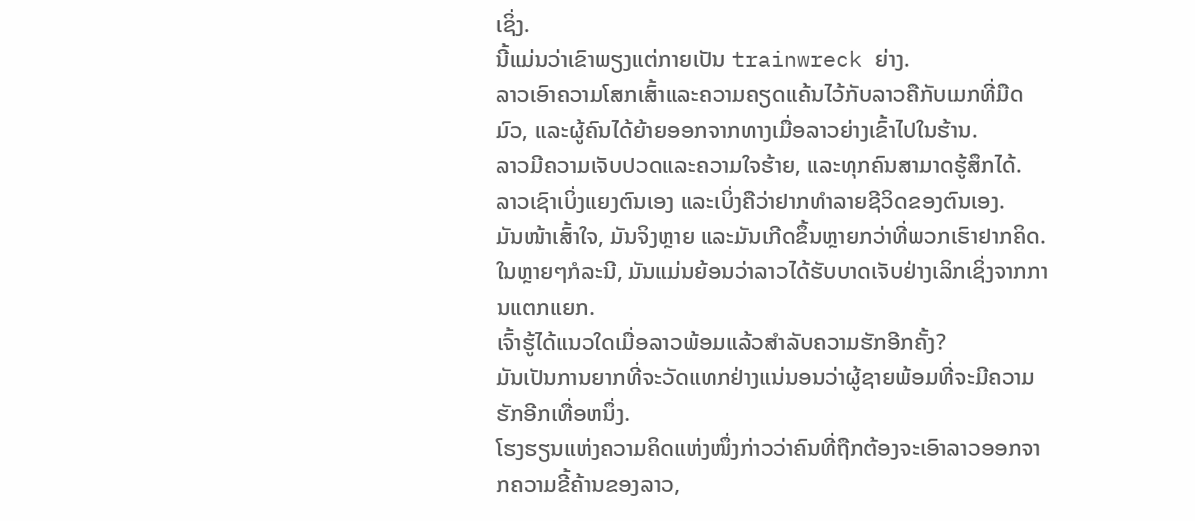ເຊິ່ງ.
ນີ້ແມ່ນວ່າເຂົາພຽງແຕ່ກາຍເປັນ trainwreck ຍ່າງ.
ລາວເອົາຄວາມໂສກເສົ້າແລະຄວາມຄຽດແຄ້ນໄວ້ກັບລາວຄືກັບເມກທີ່ມືດມົວ, ແລະຜູ້ຄົນໄດ້ຍ້າຍອອກຈາກທາງເມື່ອລາວຍ່າງເຂົ້າໄປໃນຮ້ານ.
ລາວມີຄວາມເຈັບປວດແລະຄວາມໃຈຮ້າຍ, ແລະທຸກຄົນສາມາດຮູ້ສຶກໄດ້.
ລາວເຊົາເບິ່ງແຍງຕົນເອງ ແລະເບິ່ງຄືວ່າຢາກທຳລາຍຊີວິດຂອງຕົນເອງ.
ມັນໜ້າເສົ້າໃຈ, ມັນຈິງຫຼາຍ ແລະມັນເກີດຂຶ້ນຫຼາຍກວ່າທີ່ພວກເຮົາຢາກຄິດ. ໃນຫຼາຍໆກໍລະນີ, ມັນແມ່ນຍ້ອນວ່າລາວໄດ້ຮັບບາດເຈັບຢ່າງເລິກເຊິ່ງຈາກການແຕກແຍກ.
ເຈົ້າຮູ້ໄດ້ແນວໃດເມື່ອລາວພ້ອມແລ້ວສຳລັບຄວາມຮັກອີກຄັ້ງ?
ມັນເປັນການຍາກທີ່ຈະວັດແທກຢ່າງແນ່ນອນວ່າຜູ້ຊາຍພ້ອມທີ່ຈະມີຄວາມຮັກອີກເທື່ອຫນຶ່ງ.
ໂຮງຮຽນແຫ່ງຄວາມຄິດແຫ່ງໜຶ່ງກ່າວວ່າຄົນທີ່ຖືກຕ້ອງຈະເອົາລາວອອກຈາກຄວາມຂີ້ຄ້ານຂອງລາວ,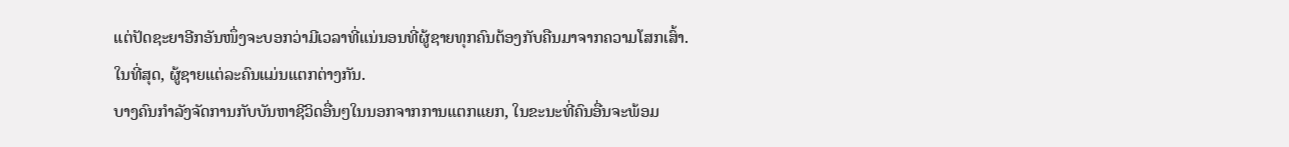ແຕ່ປັດຊະຍາອີກອັນໜຶ່ງຈະບອກວ່າມີເວລາທີ່ແນ່ນອນທີ່ຜູ້ຊາຍທຸກຄົນຕ້ອງກັບຄືນມາຈາກຄວາມໂສກເສົ້າ.
ໃນທີ່ສຸດ, ຜູ້ຊາຍແຕ່ລະຄົນແມ່ນແຕກຕ່າງກັນ.
ບາງຄົນກຳລັງຈັດການກັບບັນຫາຊີວິດອື່ນໆໃນນອກຈາກການແຕກແຍກ, ໃນຂະນະທີ່ຄົນອື່ນຈະພ້ອມ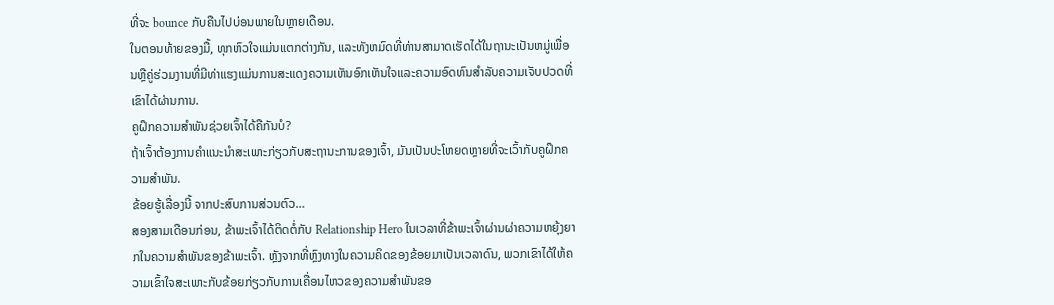ທີ່ຈະ bounce ກັບຄືນໄປບ່ອນພາຍໃນຫຼາຍເດືອນ.
ໃນຕອນທ້າຍຂອງມື້, ທຸກຫົວໃຈແມ່ນແຕກຕ່າງກັນ, ແລະທັງຫມົດທີ່ທ່ານສາມາດເຮັດໄດ້ໃນຖານະເປັນຫມູ່ເພື່ອນຫຼືຄູ່ຮ່ວມງານທີ່ມີທ່າແຮງແມ່ນການສະແດງຄວາມເຫັນອົກເຫັນໃຈແລະຄວາມອົດທົນສໍາລັບຄວາມເຈັບປວດທີ່ເຂົາໄດ້ຜ່ານການ.
ຄູຝຶກຄວາມສຳພັນຊ່ວຍເຈົ້າໄດ້ຄືກັນບໍ?
ຖ້າເຈົ້າຕ້ອງການຄຳແນະນຳສະເພາະກ່ຽວກັບສະຖານະການຂອງເຈົ້າ, ມັນເປັນປະໂຫຍດຫຼາຍທີ່ຈະເວົ້າກັບຄູຝຶກຄວາມສຳພັນ.
ຂ້ອຍຮູ້ເລື່ອງນີ້ ຈາກປະສົບການສ່ວນຕົວ…
ສອງສາມເດືອນກ່ອນ, ຂ້າພະເຈົ້າໄດ້ຕິດຕໍ່ກັບ Relationship Hero ໃນເວລາທີ່ຂ້າພະເຈົ້າຜ່ານຜ່າຄວາມຫຍຸ້ງຍາກໃນຄວາມສຳພັນຂອງຂ້າພະເຈົ້າ. ຫຼັງຈາກທີ່ຫຼົງທາງໃນຄວາມຄິດຂອງຂ້ອຍມາເປັນເວລາດົນ, ພວກເຂົາໄດ້ໃຫ້ຄວາມເຂົ້າໃຈສະເພາະກັບຂ້ອຍກ່ຽວກັບການເຄື່ອນໄຫວຂອງຄວາມສຳພັນຂອ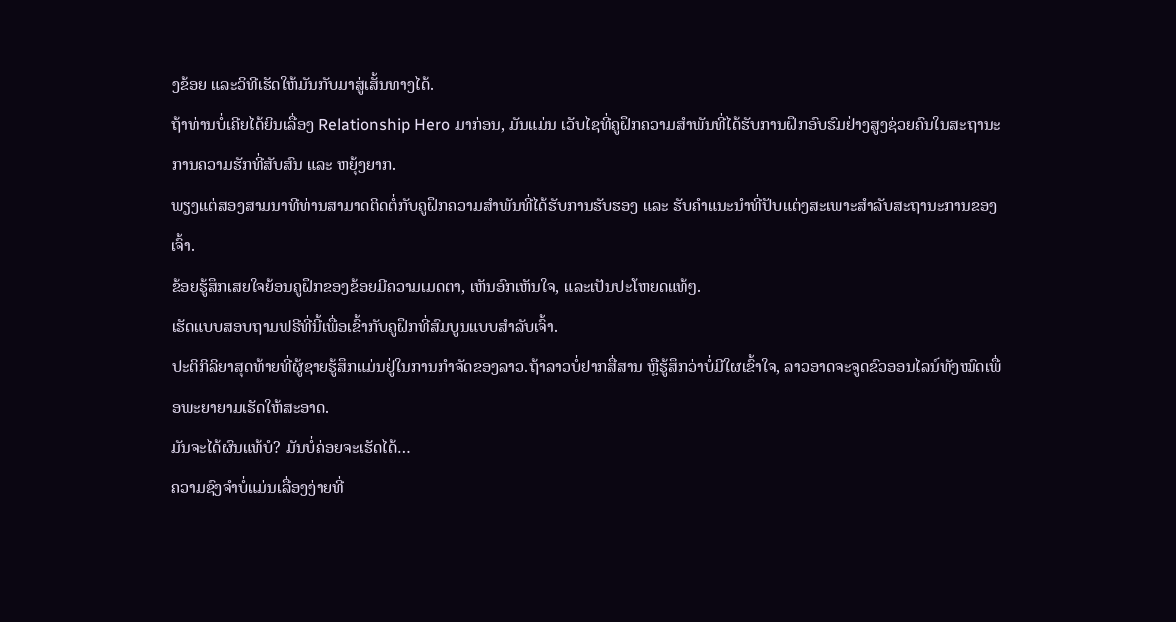ງຂ້ອຍ ແລະວິທີເຮັດໃຫ້ມັນກັບມາສູ່ເສັ້ນທາງໄດ້.
ຖ້າທ່ານບໍ່ເຄີຍໄດ້ຍິນເລື່ອງ Relationship Hero ມາກ່ອນ, ມັນແມ່ນ ເວັບໄຊທີ່ຄູຝຶກຄວາມສຳພັນທີ່ໄດ້ຮັບການຝຶກອົບຮົມຢ່າງສູງຊ່ວຍຄົນໃນສະຖານະການຄວາມຮັກທີ່ສັບສົນ ແລະ ຫຍຸ້ງຍາກ.
ພຽງແຕ່ສອງສາມນາທີທ່ານສາມາດຕິດຕໍ່ກັບຄູຝຶກຄວາມສຳພັນທີ່ໄດ້ຮັບການຮັບຮອງ ແລະ ຮັບຄຳແນະນຳທີ່ປັບແຕ່ງສະເພາະສຳລັບສະຖານະການຂອງເຈົ້າ.
ຂ້ອຍຮູ້ສຶກເສຍໃຈຍ້ອນຄູຝຶກຂອງຂ້ອຍມີຄວາມເມດຕາ, ເຫັນອົກເຫັນໃຈ, ແລະເປັນປະໂຫຍດແທ້ໆ.
ເຮັດແບບສອບຖາມຟຣີທີ່ນີ້ເພື່ອເຂົ້າກັບຄູຝຶກທີ່ສົມບູນແບບສຳລັບເຈົ້າ.
ປະຕິກິລິຍາສຸດທ້າຍທີ່ຜູ້ຊາຍຮູ້ສຶກແມ່ນຢູ່ໃນການກໍາຈັດຂອງລາວ.ຖ້າລາວບໍ່ຢາກສື່ສານ ຫຼືຮູ້ສຶກວ່າບໍ່ມີໃຜເຂົ້າໃຈ, ລາວອາດຈະຈູດຂົວອອນໄລນ໌ທັງໝົດເພື່ອພະຍາຍາມເຮັດໃຫ້ສະອາດ.
ມັນຈະໄດ້ຜົນແທ້ບໍ? ມັນບໍ່ຄ່ອຍຈະເຮັດໄດ້…
ຄວາມຊົງຈໍາບໍ່ແມ່ນເລື່ອງງ່າຍທີ່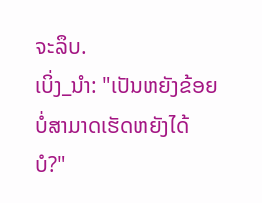ຈະລຶບ.
ເບິ່ງ_ນຳ: "ເປັນຫຍັງຂ້ອຍບໍ່ສາມາດເຮັດຫຍັງໄດ້ບໍ?"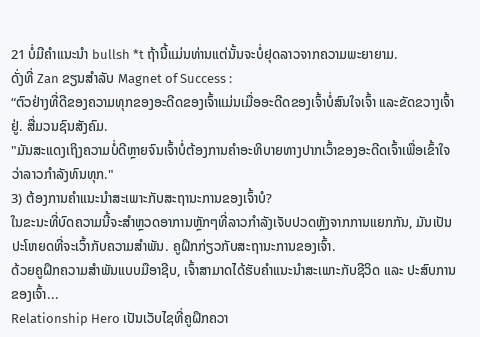21 ບໍ່ມີຄໍາແນະນໍາ bullsh *t ຖ້ານີ້ແມ່ນທ່ານແຕ່ນັ້ນຈະບໍ່ຢຸດລາວຈາກຄວາມພະຍາຍາມ.
ດັ່ງທີ່ Zan ຂຽນສໍາລັບ Magnet of Success :
“ຕົວຢ່າງທີ່ດີຂອງຄວາມທຸກຂອງອະດີດຂອງເຈົ້າແມ່ນເມື່ອອະດີດຂອງເຈົ້າບໍ່ສົນໃຈເຈົ້າ ແລະຂັດຂວາງເຈົ້າຢູ່. ສື່ມວນຊົນສັງຄົມ.
"ມັນສະແດງເຖິງຄວາມບໍ່ດີຫຼາຍຈົນເຈົ້າບໍ່ຕ້ອງການຄຳອະທິບາຍທາງປາກເວົ້າຂອງອະດີດເຈົ້າເພື່ອເຂົ້າໃຈວ່າລາວກຳລັງທົນທຸກ."
3) ຕ້ອງການຄໍາແນະນໍາສະເພາະກັບສະຖານະການຂອງເຈົ້າບໍ?
ໃນຂະນະທີ່ບົດຄວາມນີ້ຈະສໍາຫຼວດອາການຫຼັກໆທີ່ລາວກໍາລັງເຈັບປວດຫຼັງຈາກການແຍກກັນ, ມັນເປັນປະໂຫຍດທີ່ຈະເວົ້າກັບຄວາມສໍາພັນ. ຄູຝຶກກ່ຽວກັບສະຖານະການຂອງເຈົ້າ.
ດ້ວຍຄູຝຶກຄວາມສຳພັນແບບມືອາຊີບ, ເຈົ້າສາມາດໄດ້ຮັບຄຳແນະນຳສະເພາະກັບຊີວິດ ແລະ ປະສົບການຂອງເຈົ້າ...
Relationship Hero ເປັນເວັບໄຊທີ່ຄູຝຶກຄວາ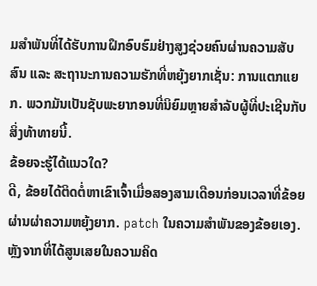ມສຳພັນທີ່ໄດ້ຮັບການຝຶກອົບຮົມຢ່າງສູງຊ່ວຍຄົນຜ່ານຄວາມສັບສົນ ແລະ ສະຖານະການຄວາມຮັກທີ່ຫຍຸ້ງຍາກເຊັ່ນ: ການແຕກແຍກ. ພວກມັນເປັນຊັບພະຍາກອນທີ່ນິຍົມຫຼາຍສໍາລັບຜູ້ທີ່ປະເຊີນກັບສິ່ງທ້າທາຍນີ້.
ຂ້ອຍຈະຮູ້ໄດ້ແນວໃດ?
ດີ, ຂ້ອຍໄດ້ຕິດຕໍ່ຫາເຂົາເຈົ້າເມື່ອສອງສາມເດືອນກ່ອນເວລາທີ່ຂ້ອຍຜ່ານຜ່າຄວາມຫຍຸ້ງຍາກ. patch ໃນຄວາມສໍາພັນຂອງຂ້ອຍເອງ. ຫຼັງຈາກທີ່ໄດ້ສູນເສຍໃນຄວາມຄິດ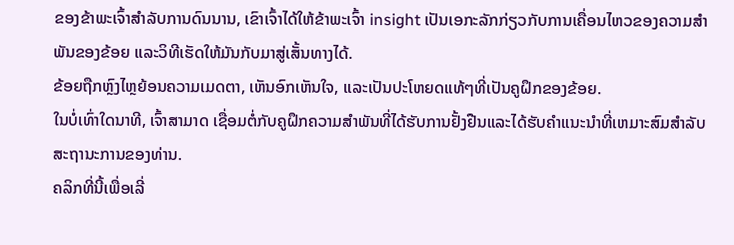ຂອງຂ້າພະເຈົ້າສໍາລັບການດົນນານ, ເຂົາເຈົ້າໄດ້ໃຫ້ຂ້າພະເຈົ້າ insight ເປັນເອກະລັກກ່ຽວກັບການເຄື່ອນໄຫວຂອງຄວາມສຳພັນຂອງຂ້ອຍ ແລະວິທີເຮັດໃຫ້ມັນກັບມາສູ່ເສັ້ນທາງໄດ້.
ຂ້ອຍຖືກຫຼົງໄຫຼຍ້ອນຄວາມເມດຕາ, ເຫັນອົກເຫັນໃຈ, ແລະເປັນປະໂຫຍດແທ້ໆທີ່ເປັນຄູຝຶກຂອງຂ້ອຍ.
ໃນບໍ່ເທົ່າໃດນາທີ, ເຈົ້າສາມາດ ເຊື່ອມຕໍ່ກັບຄູຝຶກຄວາມສໍາພັນທີ່ໄດ້ຮັບການຢັ້ງຢືນແລະໄດ້ຮັບຄໍາແນະນໍາທີ່ເຫມາະສົມສໍາລັບສະຖານະການຂອງທ່ານ.
ຄລິກທີ່ນີ້ເພື່ອເລີ່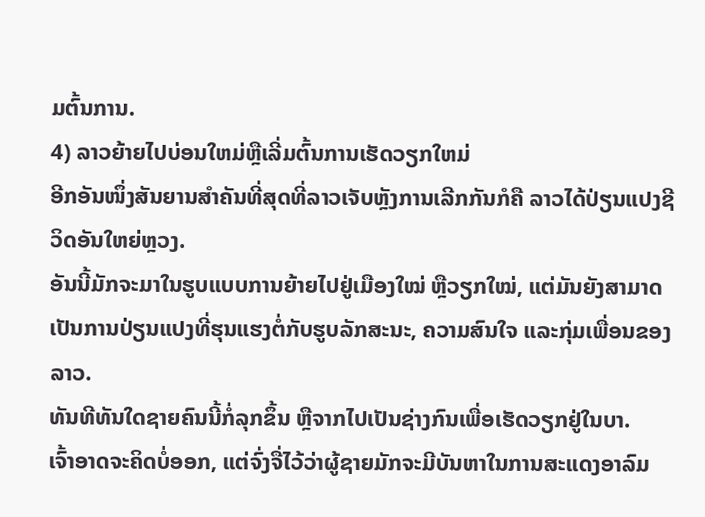ມຕົ້ນການ.
4) ລາວຍ້າຍໄປບ່ອນໃຫມ່ຫຼືເລີ່ມຕົ້ນການເຮັດວຽກໃຫມ່
ອີກອັນໜຶ່ງສັນຍານສຳຄັນທີ່ສຸດທີ່ລາວເຈັບຫຼັງການເລີກກັນກໍຄື ລາວໄດ້ປ່ຽນແປງຊີວິດອັນໃຫຍ່ຫຼວງ.
ອັນນີ້ມັກຈະມາໃນຮູບແບບການຍ້າຍໄປຢູ່ເມືອງໃໝ່ ຫຼືວຽກໃໝ່, ແຕ່ມັນຍັງສາມາດເປັນການປ່ຽນແປງທີ່ຮຸນແຮງຕໍ່ກັບຮູບລັກສະນະ, ຄວາມສົນໃຈ ແລະກຸ່ມເພື່ອນຂອງລາວ.
ທັນທີທັນໃດຊາຍຄົນນີ້ກໍ່ລຸກຂຶ້ນ ຫຼືຈາກໄປເປັນຊ່າງກົນເພື່ອເຮັດວຽກຢູ່ໃນບາ.
ເຈົ້າອາດຈະຄິດບໍ່ອອກ, ແຕ່ຈົ່ງຈື່ໄວ້ວ່າຜູ້ຊາຍມັກຈະມີບັນຫາໃນການສະແດງອາລົມ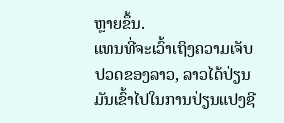ຫຼາຍຂຶ້ນ.
ແທນທີ່ຈະເວົ້າເຖິງຄວາມເຈັບປວດຂອງລາວ, ລາວໄດ້ປ່ຽນມັນເຂົ້າໄປໃນການປ່ຽນແປງຊີ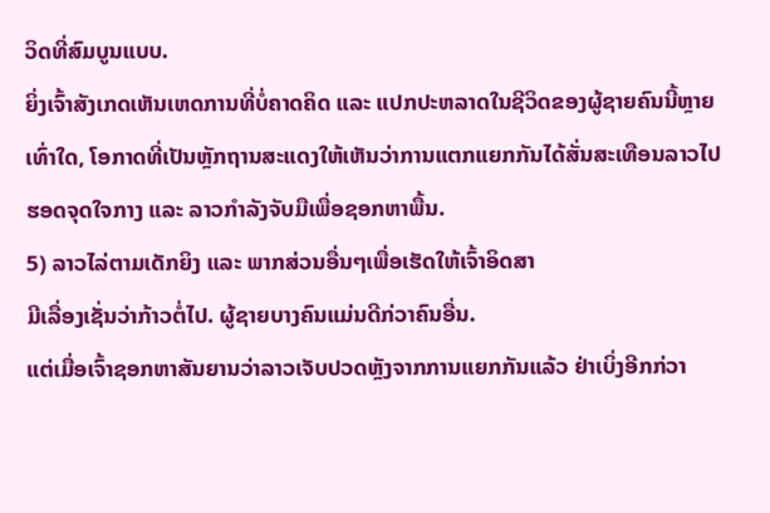ວິດທີ່ສົມບູນແບບ.
ຍິ່ງເຈົ້າສັງເກດເຫັນເຫດການທີ່ບໍ່ຄາດຄິດ ແລະ ແປກປະຫລາດໃນຊີວິດຂອງຜູ້ຊາຍຄົນນີ້ຫຼາຍເທົ່າໃດ, ໂອກາດທີ່ເປັນຫຼັກຖານສະແດງໃຫ້ເຫັນວ່າການແຕກແຍກກັນໄດ້ສັ່ນສະເທືອນລາວໄປຮອດຈຸດໃຈກາງ ແລະ ລາວກຳລັງຈັບມືເພື່ອຊອກຫາພື້ນ.
5) ລາວໄລ່ຕາມເດັກຍິງ ແລະ ພາກສ່ວນອື່ນໆເພື່ອເຮັດໃຫ້ເຈົ້າອິດສາ
ມີເລື່ອງເຊັ່ນວ່າກ້າວຕໍ່ໄປ. ຜູ້ຊາຍບາງຄົນແມ່ນດີກ່ວາຄົນອື່ນ.
ແຕ່ເມື່ອເຈົ້າຊອກຫາສັນຍານວ່າລາວເຈັບປວດຫຼັງຈາກການແຍກກັນແລ້ວ ຢ່າເບິ່ງອີກກ່ວາ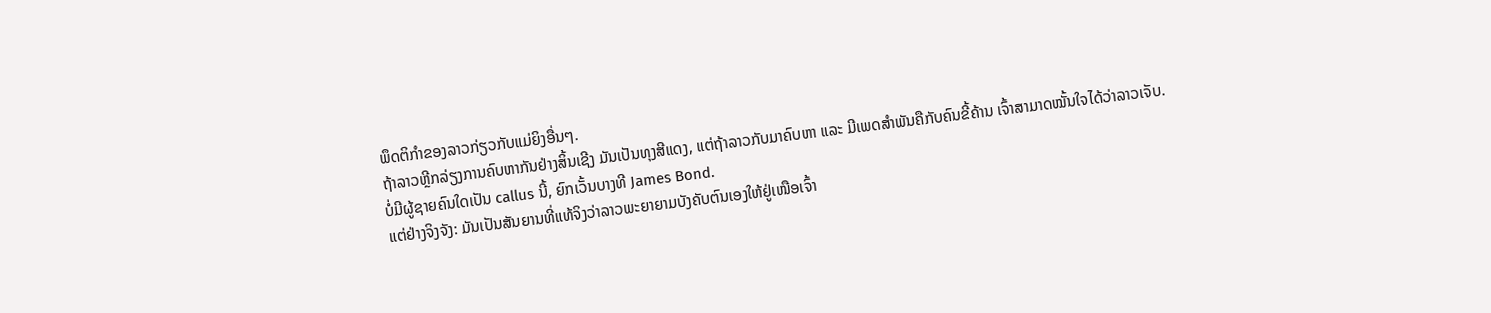ພຶດຕິກໍາຂອງລາວກ່ຽວກັບແມ່ຍິງອື່ນໆ.
ຖ້າລາວຫຼີກລ່ຽງການຄົບຫາກັນຢ່າງສິ້ນເຊີງ ມັນເປັນທຸງສີແດງ, ແຕ່ຖ້າລາວກັບມາຄົບຫາ ແລະ ມີເພດສຳພັນຄືກັບຄົນຂີ້ຄ້ານ ເຈົ້າສາມາດໝັ້ນໃຈໄດ້ວ່າລາວເຈັບ.
ບໍ່ມີຜູ້ຊາຍຄົນໃດເປັນ callus ນີ້, ຍົກເວັ້ນບາງທີ James Bond.
ແຕ່ຢ່າງຈິງຈັງ: ມັນເປັນສັນຍານທີ່ແທ້ຈິງວ່າລາວພະຍາຍາມບັງຄັບຕົນເອງໃຫ້ຢູ່ເໜືອເຈົ້າ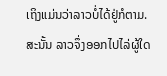ເຖິງແມ່ນວ່າລາວບໍ່ໄດ້ຢູ່ກໍຕາມ.
ສະນັ້ນ ລາວຈຶ່ງອອກໄປໄລ່ຜູ້ໃດ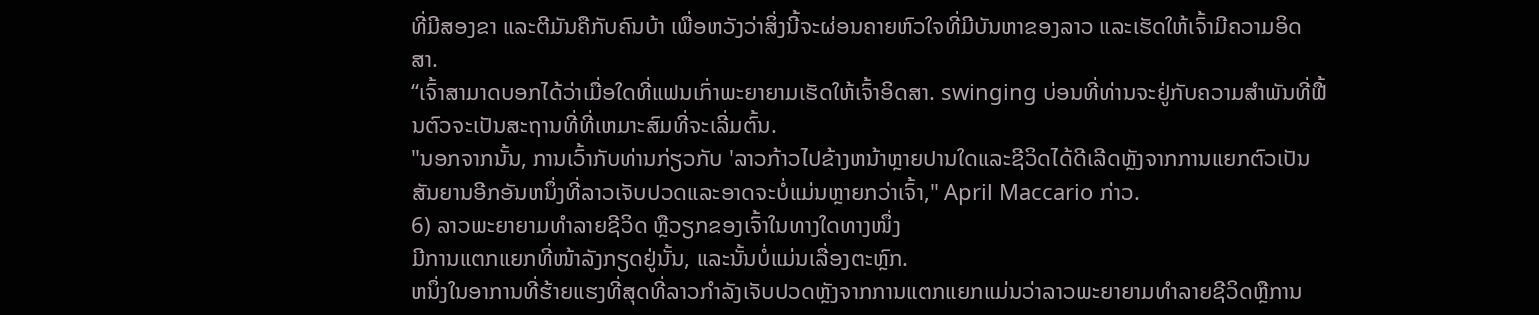ທີ່ມີສອງຂາ ແລະຕີມັນຄືກັບຄົນບ້າ ເພື່ອຫວັງວ່າສິ່ງນີ້ຈະຜ່ອນຄາຍຫົວໃຈທີ່ມີບັນຫາຂອງລາວ ແລະເຮັດໃຫ້ເຈົ້າມີຄວາມອິດສາ.
“ເຈົ້າສາມາດບອກໄດ້ວ່າເມື່ອໃດທີ່ແຟນເກົ່າພະຍາຍາມເຮັດໃຫ້ເຈົ້າອິດສາ. swinging ບ່ອນທີ່ທ່ານຈະຢູ່ກັບຄວາມສໍາພັນທີ່ຟື້ນຕົວຈະເປັນສະຖານທີ່ທີ່ເຫມາະສົມທີ່ຈະເລີ່ມຕົ້ນ.
"ນອກຈາກນັ້ນ, ການເວົ້າກັບທ່ານກ່ຽວກັບ 'ລາວກ້າວໄປຂ້າງຫນ້າຫຼາຍປານໃດແລະຊີວິດໄດ້ດີເລີດຫຼັງຈາກການແຍກຕົວເປັນສັນຍານອີກອັນຫນຶ່ງທີ່ລາວເຈັບປວດແລະອາດຈະບໍ່ແມ່ນຫຼາຍກວ່າເຈົ້າ," April Maccario ກ່າວ.
6) ລາວພະຍາຍາມທຳລາຍຊີວິດ ຫຼືວຽກຂອງເຈົ້າໃນທາງໃດທາງໜຶ່ງ
ມີການແຕກແຍກທີ່ໜ້າລັງກຽດຢູ່ນັ້ນ, ແລະນັ້ນບໍ່ແມ່ນເລື່ອງຕະຫຼົກ.
ຫນຶ່ງໃນອາການທີ່ຮ້າຍແຮງທີ່ສຸດທີ່ລາວກໍາລັງເຈັບປວດຫຼັງຈາກການແຕກແຍກແມ່ນວ່າລາວພະຍາຍາມທໍາລາຍຊີວິດຫຼືການ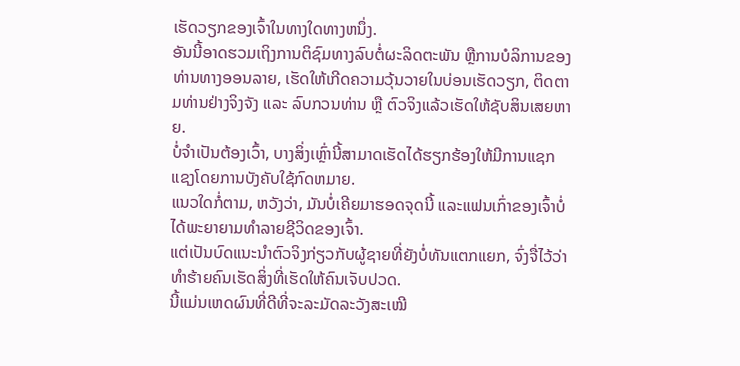ເຮັດວຽກຂອງເຈົ້າໃນທາງໃດທາງຫນຶ່ງ.
ອັນນີ້ອາດຮວມເຖິງການຕິຊົມທາງລົບຕໍ່ຜະລິດຕະພັນ ຫຼືການບໍລິການຂອງທ່ານທາງອອນລາຍ, ເຮັດໃຫ້ເກີດຄວາມວຸ້ນວາຍໃນບ່ອນເຮັດວຽກ, ຕິດຕາມທ່ານຢ່າງຈິງຈັງ ແລະ ລົບກວນທ່ານ ຫຼື ຕົວຈິງແລ້ວເຮັດໃຫ້ຊັບສິນເສຍຫາຍ.
ບໍ່ຈໍາເປັນຕ້ອງເວົ້າ, ບາງສິ່ງເຫຼົ່ານີ້ສາມາດເຮັດໄດ້ຮຽກຮ້ອງໃຫ້ມີການແຊກແຊງໂດຍການບັງຄັບໃຊ້ກົດຫມາຍ.
ແນວໃດກໍ່ຕາມ, ຫວັງວ່າ, ມັນບໍ່ເຄີຍມາຮອດຈຸດນີ້ ແລະແຟນເກົ່າຂອງເຈົ້າບໍ່ໄດ້ພະຍາຍາມທຳລາຍຊີວິດຂອງເຈົ້າ.
ແຕ່ເປັນບົດແນະນໍາຕົວຈິງກ່ຽວກັບຜູ້ຊາຍທີ່ຍັງບໍ່ທັນແຕກແຍກ, ຈົ່ງຈື່ໄວ້ວ່າທໍາຮ້າຍຄົນເຮັດສິ່ງທີ່ເຮັດໃຫ້ຄົນເຈັບປວດ.
ນີ້ແມ່ນເຫດຜົນທີ່ດີທີ່ຈະລະມັດລະວັງສະເໝີ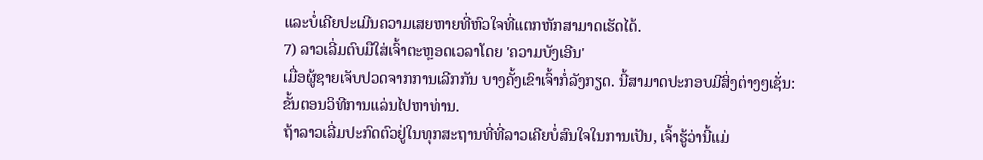ແລະບໍ່ເຄີຍປະເມີນຄວາມເສຍຫາຍທີ່ຫົວໃຈທີ່ແຕກຫັກສາມາດເຮັດໄດ້.
7) ລາວເລີ່ມຕົບມືໃສ່ເຈົ້າຕະຫຼອດເວລາໂດຍ 'ຄວາມບັງເອີນ'
ເມື່ອຜູ້ຊາຍເຈັບປວດຈາກການເລີກກັນ ບາງຄັ້ງເຂົາເຈົ້າກໍ່ລັງກຽດ. ນີ້ສາມາດປະກອບມີສິ່ງຕ່າງໆເຊັ່ນ: ຂັ້ນຕອນວິທີການແລ່ນໄປຫາທ່ານ.
ຖ້າລາວເລີ່ມປະກົດຕົວຢູ່ໃນທຸກສະຖານທີ່ທີ່ລາວເຄີຍບໍ່ສົນໃຈໃນການເປັນ, ເຈົ້າຮູ້ວ່ານີ້ແມ່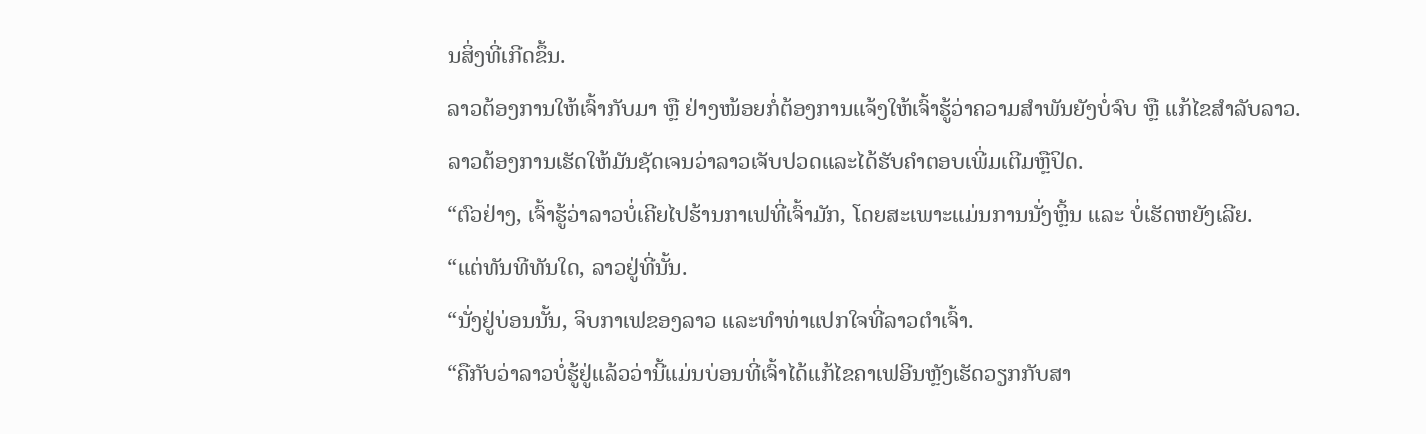ນສິ່ງທີ່ເກີດຂຶ້ນ.
ລາວຕ້ອງການໃຫ້ເຈົ້າກັບມາ ຫຼື ຢ່າງໜ້ອຍກໍ່ຕ້ອງການແຈ້ງໃຫ້ເຈົ້າຮູ້ວ່າຄວາມສຳພັນຍັງບໍ່ຈົບ ຫຼື ແກ້ໄຂສຳລັບລາວ.
ລາວຕ້ອງການເຮັດໃຫ້ມັນຊັດເຈນວ່າລາວເຈັບປວດແລະໄດ້ຮັບຄໍາຕອບເພີ່ມເຕີມຫຼືປິດ.
“ຕົວຢ່າງ, ເຈົ້າຮູ້ວ່າລາວບໍ່ເຄີຍໄປຮ້ານກາເຟທີ່ເຈົ້າມັກ, ໂດຍສະເພາະແມ່ນການນັ່ງຫຼິ້ນ ແລະ ບໍ່ເຮັດຫຍັງເລີຍ.
“ແຕ່ທັນທີທັນໃດ, ລາວຢູ່ທີ່ນັ້ນ.
“ນັ່ງຢູ່ບ່ອນນັ້ນ, ຈິບກາເຟຂອງລາວ ແລະທຳທ່າແປກໃຈທີ່ລາວຕຳເຈົ້າ.
“ຄືກັບວ່າລາວບໍ່ຮູ້ຢູ່ແລ້ວວ່ານີ້ແມ່ນບ່ອນທີ່ເຈົ້າໄດ້ແກ້ໄຂຄາເຟອີນຫຼັງເຮັດວຽກກັບສາ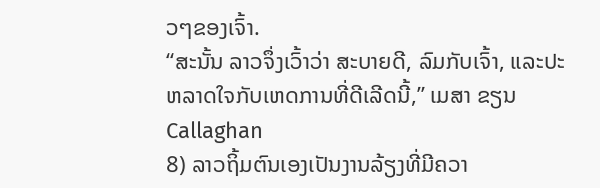ວໆຂອງເຈົ້າ.
“ສະນັ້ນ ລາວຈຶ່ງເວົ້າວ່າ ສະບາຍດີ, ລົມກັບເຈົ້າ, ແລະປະຫລາດໃຈກັບເຫດການທີ່ດີເລີດນີ້,” ເມສາ ຂຽນCallaghan
8) ລາວຖິ້ມຕົນເອງເປັນງານລ້ຽງທີ່ມີຄວາ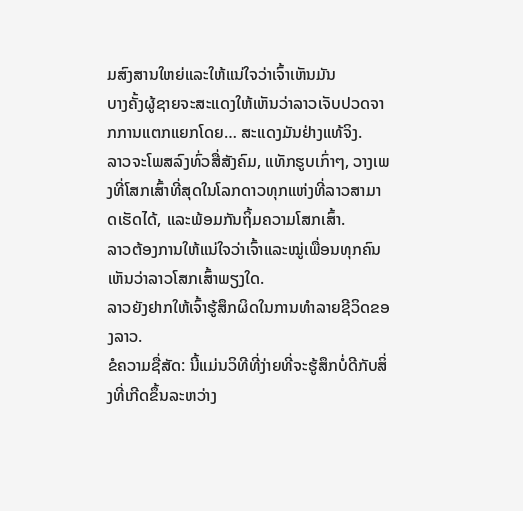ມສົງສານໃຫຍ່ແລະໃຫ້ແນ່ໃຈວ່າເຈົ້າເຫັນມັນ
ບາງຄັ້ງຜູ້ຊາຍຈະສະແດງໃຫ້ເຫັນວ່າລາວເຈັບປວດຈາກການແຕກແຍກໂດຍ… ສະແດງມັນຢ່າງແທ້ຈິງ.
ລາວຈະໂພສລົງທົ່ວສື່ສັງຄົມ, ແທັກຮູບເກົ່າໆ, ວາງເພງທີ່ໂສກເສົ້າທີ່ສຸດໃນໂລກດາວທຸກແຫ່ງທີ່ລາວສາມາດເຮັດໄດ້, ແລະພ້ອມກັນຖິ້ມຄວາມໂສກເສົ້າ.
ລາວຕ້ອງການໃຫ້ແນ່ໃຈວ່າເຈົ້າແລະໝູ່ເພື່ອນທຸກຄົນເຫັນວ່າລາວໂສກເສົ້າພຽງໃດ.
ລາວຍັງຢາກໃຫ້ເຈົ້າຮູ້ສຶກຜິດໃນການທຳລາຍຊີວິດຂອງລາວ.
ຂໍຄວາມຊື່ສັດ: ນີ້ແມ່ນວິທີທີ່ງ່າຍທີ່ຈະຮູ້ສຶກບໍ່ດີກັບສິ່ງທີ່ເກີດຂຶ້ນລະຫວ່າງ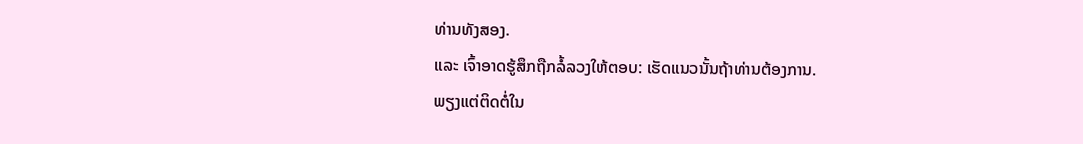ທ່ານທັງສອງ.
ແລະ ເຈົ້າອາດຮູ້ສຶກຖືກລໍ້ລວງໃຫ້ຕອບ: ເຮັດແນວນັ້ນຖ້າທ່ານຕ້ອງການ.
ພຽງແຕ່ຕິດຕໍ່ໃນ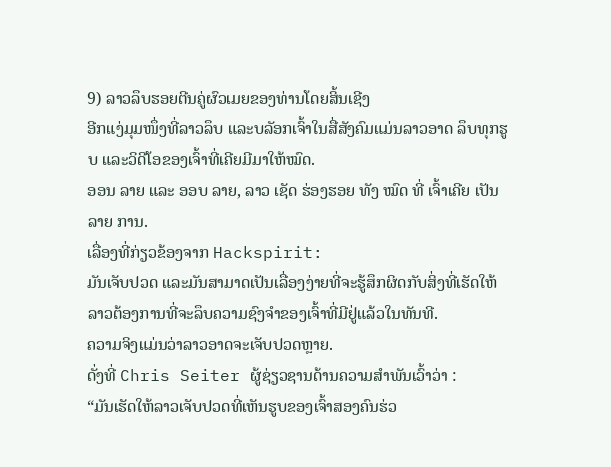9) ລາວລຶບຮອຍຕີນຄູ່ຜົວເມຍຂອງທ່ານໂດຍສິ້ນເຊີງ
ອີກແງ່ມຸມໜຶ່ງທີ່ລາວລຶບ ແລະບລັອກເຈົ້າໃນສື່ສັງຄົມແມ່ນລາວອາດ ລຶບທຸກຮູບ ແລະວິດີໂອຂອງເຈົ້າທີ່ເຄີຍມີມາໃຫ້ໝົດ.
ອອນ ລາຍ ແລະ ອອບ ລາຍ, ລາວ ເຊັດ ຮ່ອງຮອຍ ທັງ ໝົດ ທີ່ ເຈົ້າເຄີຍ ເປັນ ລາຍ ການ.
ເລື່ອງທີ່ກ່ຽວຂ້ອງຈາກ Hackspirit:
ມັນເຈັບປວດ ແລະມັນສາມາດເປັນເລື່ອງງ່າຍທີ່ຈະຮູ້ສຶກຜິດກັບສິ່ງທີ່ເຮັດໃຫ້ລາວຕ້ອງການທີ່ຈະລຶບຄວາມຊົງຈໍາຂອງເຈົ້າທີ່ມີຢູ່ແລ້ວໃນທັນທີ.
ຄວາມຈິງແມ່ນວ່າລາວອາດຈະເຈັບປວດຫຼາຍ.
ດັ່ງທີ່ Chris Seiter ຜູ້ຊ່ຽວຊານດ້ານຄວາມສຳພັນເວົ້າວ່າ :
“ມັນເຮັດໃຫ້ລາວເຈັບປວດທີ່ເຫັນຮູບຂອງເຈົ້າສອງຄົນຮ່ວ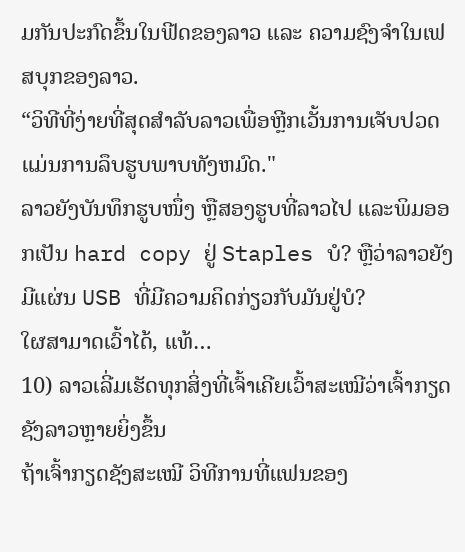ມກັນປະກົດຂຶ້ນໃນຟີດຂອງລາວ ແລະ ຄວາມຊົງຈຳໃນເຟສບຸກຂອງລາວ.
“ວິທີທີ່ງ່າຍທີ່ສຸດສໍາລັບລາວເພື່ອຫຼີກເວັ້ນການເຈັບປວດແມ່ນການລຶບຮູບພາບທັງຫມົດ."
ລາວຍັງບັນທຶກຮູບໜຶ່ງ ຫຼືສອງຮູບທີ່ລາວໄປ ແລະພິມອອກເປັນ hard copy ຢູ່ Staples ບໍ? ຫຼືວ່າລາວຍັງມີແຜ່ນ USB ທີ່ມີຄວາມຄິດກ່ຽວກັບມັນຢູ່ບໍ?
ໃຜສາມາດເວົ້າໄດ້, ແທ້…
10) ລາວເລີ່ມເຮັດທຸກສິ່ງທີ່ເຈົ້າເຄີຍເວົ້າສະເໝີວ່າເຈົ້າກຽດຊັງລາວຫຼາຍຍິ່ງຂຶ້ນ
ຖ້າເຈົ້າກຽດຊັງສະເໝີ ວິທີການທີ່ແຟນຂອງ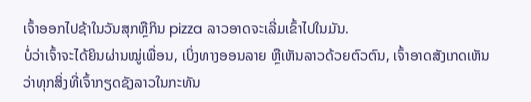ເຈົ້າອອກໄປຊ້າໃນວັນສຸກຫຼືກິນ pizza ລາວອາດຈະເລີ່ມເຂົ້າໄປໃນມັນ.
ບໍ່ວ່າເຈົ້າຈະໄດ້ຍິນຜ່ານໝູ່ເພື່ອນ, ເບິ່ງທາງອອນລາຍ ຫຼືເຫັນລາວດ້ວຍຕົວຕົນ, ເຈົ້າອາດສັງເກດເຫັນວ່າທຸກສິ່ງທີ່ເຈົ້າກຽດຊັງລາວໃນກະທັນ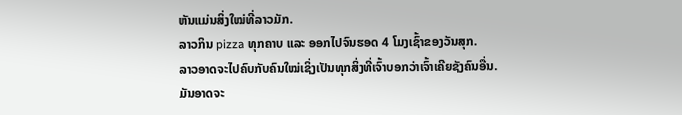ຫັນແມ່ນສິ່ງໃໝ່ທີ່ລາວມັກ.
ລາວກິນ pizza ທຸກຄາບ ແລະ ອອກໄປຈົນຮອດ 4 ໂມງເຊົ້າຂອງວັນສຸກ.
ລາວອາດຈະໄປຄົບກັບຄົນໃໝ່ເຊິ່ງເປັນທຸກສິ່ງທີ່ເຈົ້າບອກວ່າເຈົ້າເຄີຍຊັງຄົນອື່ນ.
ມັນອາດຈະ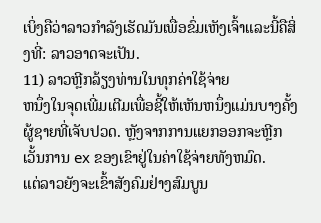ເບິ່ງຄືວ່າລາວກໍາລັງເຮັດມັນເພື່ອຂົ່ມເຫັງເຈົ້າແລະນີ້ຄືສິ່ງທີ່: ລາວອາດຈະເປັນ.
11) ລາວຫຼີກລ້ຽງທ່ານໃນທຸກຄ່າໃຊ້ຈ່າຍ
ຫນຶ່ງໃນຈຸດເພີ່ມເຕີມເພື່ອຊີ້ໃຫ້ເຫັນຫນຶ່ງແມ່ນບາງຄັ້ງຜູ້ຊາຍທີ່ເຈັບປວດ. ຫຼັງຈາກການແຍກອອກຈະຫຼີກເວັ້ນການ ex ຂອງເຂົາຢູ່ໃນຄ່າໃຊ້ຈ່າຍທັງຫມົດ.
ແຕ່ລາວຍັງຈະເຂົ້າສັງຄົມຢ່າງສົມບູນ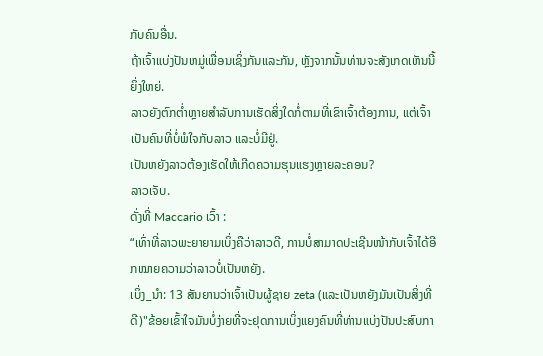ກັບຄົນອື່ນ.
ຖ້າເຈົ້າແບ່ງປັນຫມູ່ເພື່ອນເຊິ່ງກັນແລະກັນ, ຫຼັງຈາກນັ້ນທ່ານຈະສັງເກດເຫັນນີ້ຍິ່ງໃຫຍ່.
ລາວຍັງຕົກຕໍ່າຫຼາຍສໍາລັບການເຮັດສິ່ງໃດກໍ່ຕາມທີ່ເຂົາເຈົ້າຕ້ອງການ, ແຕ່ເຈົ້າເປັນຄົນທີ່ບໍ່ພໍໃຈກັບລາວ ແລະບໍ່ມີຢູ່.
ເປັນຫຍັງລາວຕ້ອງເຮັດໃຫ້ເກີດຄວາມຮຸນແຮງຫຼາຍລະຄອນ?
ລາວເຈັບ.
ດັ່ງທີ່ Maccario ເວົ້າ :
“ເທົ່າທີ່ລາວພະຍາຍາມເບິ່ງຄືວ່າລາວດີ, ການບໍ່ສາມາດປະເຊີນໜ້າກັບເຈົ້າໄດ້ອີກໝາຍຄວາມວ່າລາວບໍ່ເປັນຫຍັງ.
ເບິ່ງ_ນຳ: 13 ສັນຍານວ່າເຈົ້າເປັນຜູ້ຊາຍ zeta (ແລະເປັນຫຍັງມັນເປັນສິ່ງທີ່ດີ)"ຂ້ອຍເຂົ້າໃຈມັນບໍ່ງ່າຍທີ່ຈະຢຸດການເບິ່ງແຍງຄົນທີ່ທ່ານແບ່ງປັນປະສົບກາ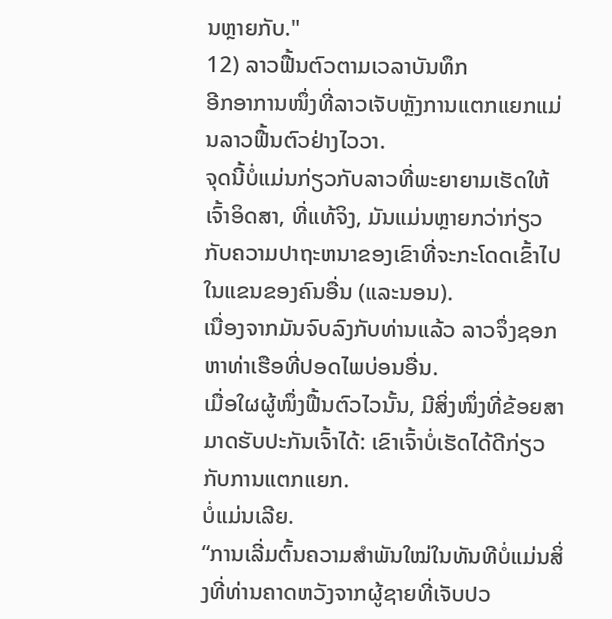ນຫຼາຍກັບ."
12) ລາວຟື້ນຕົວຕາມເວລາບັນທຶກ
ອີກອາການໜຶ່ງທີ່ລາວເຈັບຫຼັງການແຕກແຍກແມ່ນລາວຟື້ນຕົວຢ່າງໄວວາ.
ຈຸດນີ້ບໍ່ແມ່ນກ່ຽວກັບລາວທີ່ພະຍາຍາມເຮັດໃຫ້ເຈົ້າອິດສາ, ທີ່ແທ້ຈິງ, ມັນແມ່ນຫຼາຍກວ່າກ່ຽວກັບຄວາມປາຖະຫນາຂອງເຂົາທີ່ຈະກະໂດດເຂົ້າໄປໃນແຂນຂອງຄົນອື່ນ (ແລະນອນ).
ເນື່ອງຈາກມັນຈົບລົງກັບທ່ານແລ້ວ ລາວຈຶ່ງຊອກຫາທ່າເຮືອທີ່ປອດໄພບ່ອນອື່ນ.
ເມື່ອໃຜຜູ້ໜຶ່ງຟື້ນຕົວໄວນັ້ນ, ມີສິ່ງໜຶ່ງທີ່ຂ້ອຍສາມາດຮັບປະກັນເຈົ້າໄດ້: ເຂົາເຈົ້າບໍ່ເຮັດໄດ້ດີກ່ຽວກັບການແຕກແຍກ.
ບໍ່ແມ່ນເລີຍ.
“ການເລີ່ມຕົ້ນຄວາມສຳພັນໃໝ່ໃນທັນທີບໍ່ແມ່ນສິ່ງທີ່ທ່ານຄາດຫວັງຈາກຜູ້ຊາຍທີ່ເຈັບປວ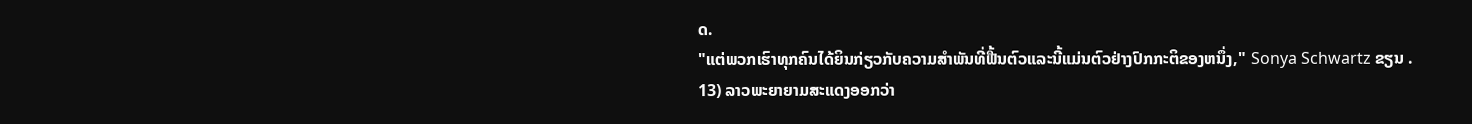ດ.
"ແຕ່ພວກເຮົາທຸກຄົນໄດ້ຍິນກ່ຽວກັບຄວາມສໍາພັນທີ່ຟື້ນຕົວແລະນີ້ແມ່ນຕົວຢ່າງປົກກະຕິຂອງຫນຶ່ງ," Sonya Schwartz ຂຽນ .
13) ລາວພະຍາຍາມສະແດງອອກວ່າ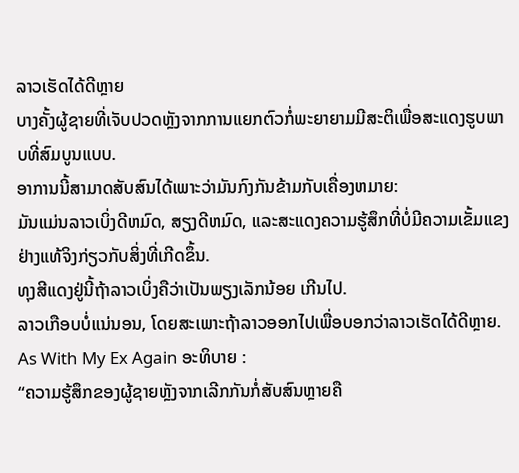ລາວເຮັດໄດ້ດີຫຼາຍ
ບາງຄັ້ງຜູ້ຊາຍທີ່ເຈັບປວດຫຼັງຈາກການແຍກຕົວກໍ່ພະຍາຍາມມີສະຕິເພື່ອສະແດງຮູບພາບທີ່ສົມບູນແບບ.
ອາການນີ້ສາມາດສັບສົນໄດ້ເພາະວ່າມັນກົງກັນຂ້າມກັບເຄື່ອງຫມາຍ:
ມັນແມ່ນລາວເບິ່ງດີຫມົດ, ສຽງດີຫມົດ, ແລະສະແດງຄວາມຮູ້ສຶກທີ່ບໍ່ມີຄວາມເຂັ້ມແຂງຢ່າງແທ້ຈິງກ່ຽວກັບສິ່ງທີ່ເກີດຂຶ້ນ.
ທຸງສີແດງຢູ່ນີ້ຖ້າລາວເບິ່ງຄືວ່າເປັນພຽງເລັກນ້ອຍ ເກີນໄປ.
ລາວເກືອບບໍ່ແນ່ນອນ, ໂດຍສະເພາະຖ້າລາວອອກໄປເພື່ອບອກວ່າລາວເຮັດໄດ້ດີຫຼາຍ.
As With My Ex Again ອະທິບາຍ :
“ຄວາມຮູ້ສຶກຂອງຜູ້ຊາຍຫຼັງຈາກເລີກກັນກໍ່ສັບສົນຫຼາຍຄື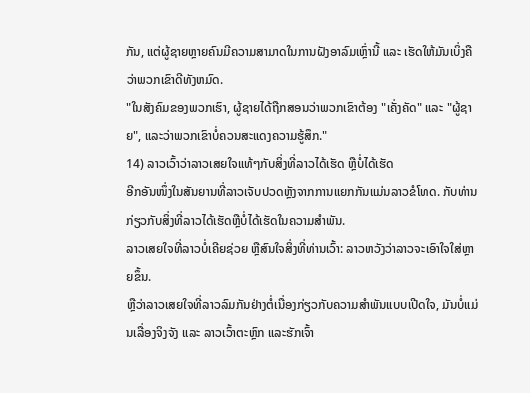ກັນ, ແຕ່ຜູ້ຊາຍຫຼາຍຄົນມີຄວາມສາມາດໃນການຝັງອາລົມເຫຼົ່ານີ້ ແລະ ເຮັດໃຫ້ມັນເບິ່ງຄືວ່າພວກເຂົາດີທັງຫມົດ.
"ໃນສັງຄົມຂອງພວກເຮົາ, ຜູ້ຊາຍໄດ້ຖືກສອນວ່າພວກເຂົາຕ້ອງ "ເຄັ່ງຄັດ" ແລະ "ຜູ້ຊາຍ", ແລະວ່າພວກເຂົາບໍ່ຄວນສະແດງຄວາມຮູ້ສຶກ."
14) ລາວເວົ້າວ່າລາວເສຍໃຈແທ້ໆກັບສິ່ງທີ່ລາວໄດ້ເຮັດ ຫຼືບໍ່ໄດ້ເຮັດ
ອີກອັນໜຶ່ງໃນສັນຍານທີ່ລາວເຈັບປວດຫຼັງຈາກການແຍກກັນແມ່ນລາວຂໍໂທດ. ກັບທ່ານກ່ຽວກັບສິ່ງທີ່ລາວໄດ້ເຮັດຫຼືບໍ່ໄດ້ເຮັດໃນຄວາມສໍາພັນ.
ລາວເສຍໃຈທີ່ລາວບໍ່ເຄີຍຊ່ວຍ ຫຼືສົນໃຈສິ່ງທີ່ທ່ານເວົ້າ: ລາວຫວັງວ່າລາວຈະເອົາໃຈໃສ່ຫຼາຍຂຶ້ນ.
ຫຼືວ່າລາວເສຍໃຈທີ່ລາວລົມກັນຢ່າງຕໍ່ເນື່ອງກ່ຽວກັບຄວາມສຳພັນແບບເປີດໃຈ, ມັນບໍ່ແມ່ນເລື່ອງຈິງຈັງ ແລະ ລາວເວົ້າຕະຫຼົກ ແລະຮັກເຈົ້າ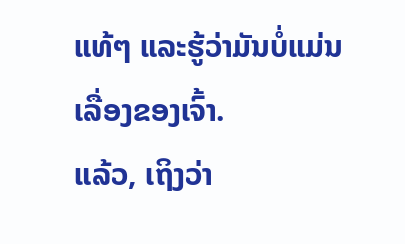ແທ້ໆ ແລະຮູ້ວ່າມັນບໍ່ແມ່ນເລື່ອງຂອງເຈົ້າ.
ແລ້ວ, ເຖິງວ່າ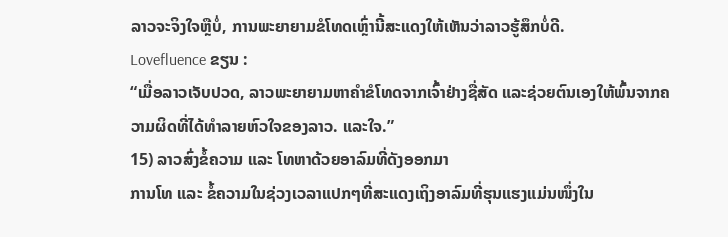ລາວຈະຈິງໃຈຫຼືບໍ່, ການພະຍາຍາມຂໍໂທດເຫຼົ່ານີ້ສະແດງໃຫ້ເຫັນວ່າລາວຮູ້ສຶກບໍ່ດີ.
Lovefluence ຂຽນ :
“ເມື່ອລາວເຈັບປວດ, ລາວພະຍາຍາມຫາຄໍາຂໍໂທດຈາກເຈົ້າຢ່າງຊື່ສັດ ແລະຊ່ວຍຕົນເອງໃຫ້ພົ້ນຈາກຄວາມຜິດທີ່ໄດ້ທຳລາຍຫົວໃຈຂອງລາວ. ແລະໃຈ.”
15) ລາວສົ່ງຂໍ້ຄວາມ ແລະ ໂທຫາດ້ວຍອາລົມທີ່ດັງອອກມາ
ການໂທ ແລະ ຂໍ້ຄວາມໃນຊ່ວງເວລາແປກໆທີ່ສະແດງເຖິງອາລົມທີ່ຮຸນແຮງແມ່ນໜຶ່ງໃນ